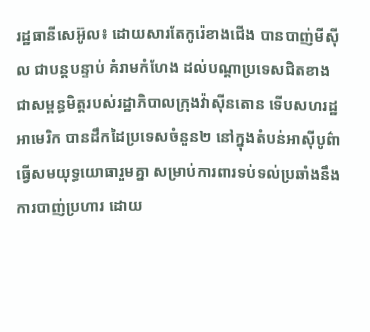រដ្ឋធានីសេអ៊ូល៖ ដោយសារតែកូរ៉េខាងជើង បានបាញ់មីស៊ីល ជាបន្ដបន្ទាប់ គំរាមកំហែង ដល់បណ្ដាប្រទេសជិតខាងជាសម្ពន្ធមិត្តរបស់រដ្ឋាភិបាលក្រុងវ៉ាស៊ីនតោន ទើបសហរដ្ឋអាមេរិក បានដឹកដៃប្រទេសចំនួន២ នៅក្នុងតំបន់អាស៊ីបូព៌ា ធ្វើសមយុទ្ធយោធារួមគ្នា សម្រាប់ការពារទប់ទល់ប្រឆាំងនឹងការបាញ់ប្រហារ ដោយ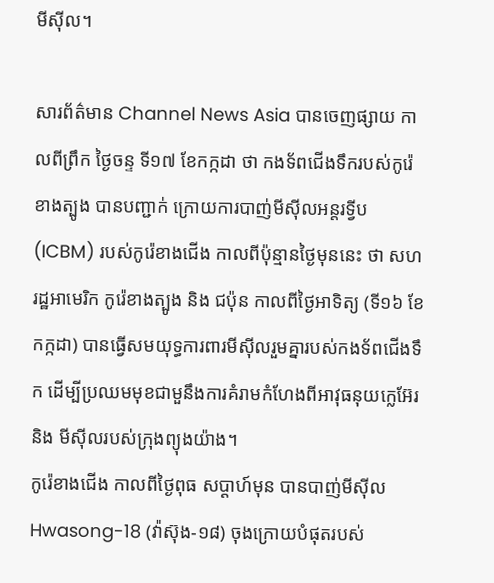មីស៊ីល។

សារព័ត៌មាន Channel News Asia បានចេញផ្សាយ កាលពីព្រឹក ថ្ងៃចន្ទ ទី១៧ ខែកក្កដា ថា កងទ័ពជើងទឹករបស់កូរ៉េខាងត្បូង បានបញ្ជាក់ ក្រោយការបាញ់មីស៊ីលអន្ដរទ្វីប (ICBM) របស់កូរ៉េខាងជើង កាលពីប៉ុន្មានថ្ងៃមុននេះ ថា សហរដ្ឋអាមេរិក កូរ៉េខាងត្បូង និង ជប៉ុន កាលពីថ្ងៃអាទិត្យ (ទី១៦ ខែកក្កដា) បានធ្វើសមយុទ្ធការពារមីស៊ីលរួមគ្នារបស់កងទ័ពជើងទឹក ដើម្បីប្រឈមមុខជាមួនឹងការគំរាមកំហែងពីអាវុធនុយក្លេអ៊ែរ និង មីស៊ីលរបស់ក្រុងព្យុងយ៉ាង។
កូរ៉េខាងជើង កាលពីថ្ងៃពុធ សប្ដាហ៍មុន បានបាញ់មីស៊ីល Hwasong-18 (វ៉ាស៊ុង-១៨) ចុងក្រោយបំផុតរបស់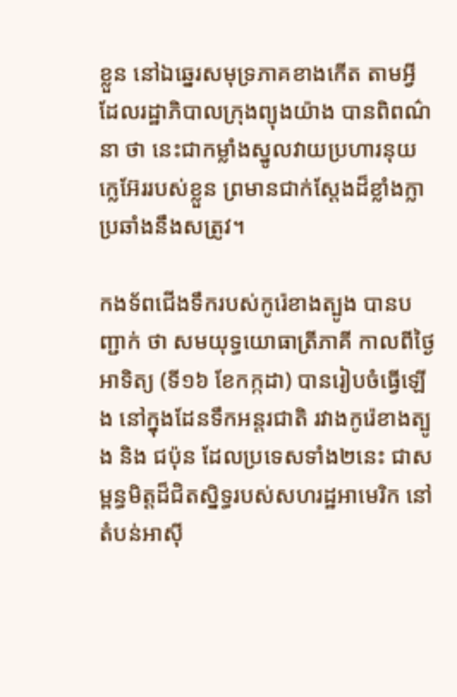ខ្លួន នៅឯឆ្នេរសមុទ្រភាគខាងកើត តាមអ្វីដែលរដ្ឋាភិបាលក្រុងព្យុងយ៉ាង បានពិពណ៌នា ថា នេះជាកម្លាំងស្នូលវាយប្រហារនុយក្លេអ៊ែររបស់ខ្លួន ព្រមានជាក់ស្តែងដ៏ខ្លាំងក្លា ប្រឆាំងនឹងសត្រូវ។

កងទ័ពជើងទឹករបស់កូរ៉េខាងត្បូង បានបញ្ជាក់ ថា សមយុទ្ធយោធាត្រីភាគី កាលពីថ្ងៃអាទិត្យ (ទី១៦ ខែកក្កដា) បានរៀបចំធ្វើឡើង នៅក្នុងដែនទឹកអន្តរជាតិ រវាងកូរ៉េខាងត្បូង និង ជប៉ុន ដែលប្រទេសទាំង២នេះ ជាសម្ពន្ធមិត្តដ៏ជិតស្និទ្ធរបស់សហរដ្ឋអាមេរិក នៅតំបន់អាស៊ី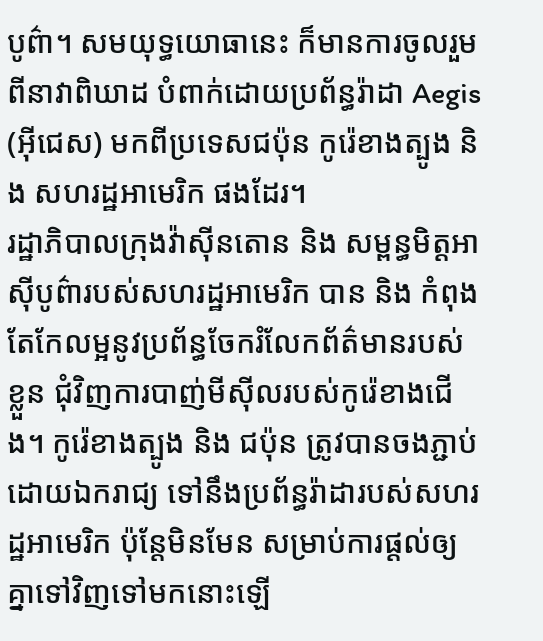បូព៌ា។ សមយុទ្ធយោធានេះ ក៏មានការចូលរួមពីនាវាពិឃាដ បំពាក់ដោយប្រព័ន្ធរ៉ាដា Aegis (អ៊ីជេស) មកពីប្រទេសជប៉ុន កូរ៉េខាងត្បូង និង សហរដ្ឋអាមេរិក ផងដែរ។
រដ្ឋាភិបាលក្រុងវ៉ាស៊ីនតោន និង សម្ពន្ធមិត្តអាស៊ីបូព៌ារបស់សហរដ្ឋអាមេរិក បាន និង កំពុងតែកែលម្អនូវប្រព័ន្ធចែករំលែកព័ត៌មានរបស់ខ្លួន ជុំវិញការបាញ់មីស៊ីលរបស់កូរ៉េខាងជើង។ កូរ៉េខាងត្បូង និង ជប៉ុន ត្រូវបានចងភ្ជាប់ដោយឯករាជ្យ ទៅនឹងប្រព័ន្ធរ៉ាដារបស់សហរដ្ឋអាមេរិក ប៉ុន្តែមិនមែន សម្រាប់ការផ្ដល់ឲ្យគ្នាទៅវិញទៅមកនោះឡើ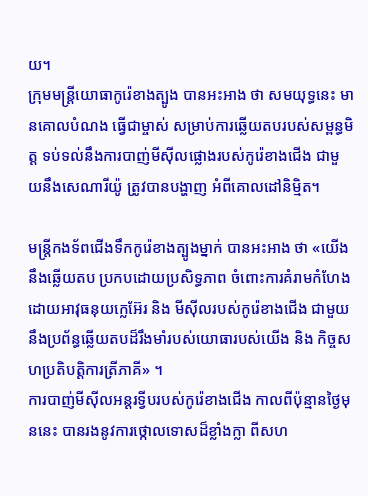យ។
ក្រុមមន្រ្ដីយោធាកូរ៉េខាងត្បូង បានអះអាង ថា សមយុទ្ធនេះ មានគោលបំណង ធ្វើជាម្ចាស់ សម្រាប់ការឆ្លើយតបរបស់សម្ពន្ធមិត្ត ទប់ទល់នឹងការបាញ់មីស៊ីលផ្លោងរបស់កូរ៉េខាងជើង ជាមួយនឹងសេណារីយ៉ូ ត្រូវបានបង្ហាញ អំពីគោលដៅនិម្មិត។

មន្ត្រីកងទ័ពជើងទឹកកូរ៉េខាងត្បូងម្នាក់ បានអះអាង ថា «យើងនឹងឆ្លើយតប ប្រកបដោយប្រសិទ្ធភាព ចំពោះការគំរាមកំហែង ដោយអាវុធនុយក្លេអ៊ែរ និង មីស៊ីលរបស់កូរ៉េខាងជើង ជាមួយនឹងប្រព័ន្ធឆ្លើយតបដ៏រឹងមាំរបស់យោធារបស់យើង និង កិច្ចសហប្រតិបត្តិការត្រីភាគី» ។
ការបាញ់មីស៊ីលអន្ដរទ្វីបរបស់កូរ៉េខាងជើង កាលពីប៉ុន្មានថ្ងៃមុននេះ បានរងនូវការថ្កោលទោសដ៏ខ្លាំងក្លា ពីសហ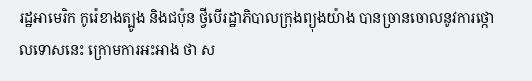រដ្ឋអាមេរិក កូរ៉េខាងត្បូង និងជប៉ុន ថ្វីបើរដ្ឋាភិបាលក្រុងព្យុងយ៉ាង បានច្រានចោលនូវការថ្កោលទោសនេះ ក្រោមការអះអាង ថា ស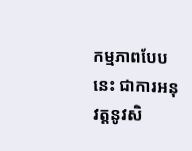កម្មភាពបែបនេះ ជាការអនុវត្តនូវសិ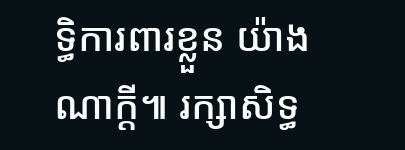ទ្ធិការពារខ្លួន យ៉ាងណាក្ដី៕ រក្សាសិទ្ធ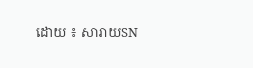ដោយ ៖ សារាយSN